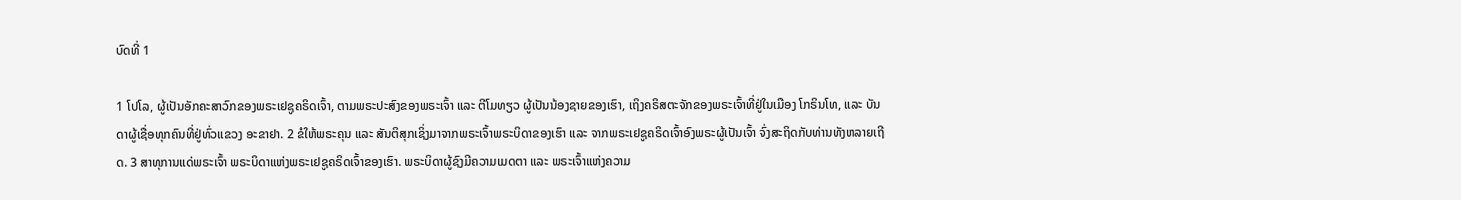ບົດທີ່ 1

1 ໂປໂລ, ຜູ້ເປັນອັກຄະສາວົກຂອງພຣະເຢຊູຄຣິດເຈົ້າ, ຕາມພຣະປະສົງຂອງພຣະເຈົ້າ ແລະ ຕີໂມທຽວ ຜູ້ເປັນນ້ອງຊາຍຂອງເຮົາ, ເຖິງຄຣິສຕະຈັກຂອງພຣະເຈົ້າທີ່ຢູ່ໃນເມືອງ ໂກຣິນໂທ, ແລະ ບັນດາຜູ້ເຊື່ອທຸກຄົນທີ່ຢູ່ທົ່ວແຂວງ ອະຂາຢາ. 2 ຂໍໃຫ້ພຣະຄຸນ ແລະ ສັນຕິສຸກເຊິ່ງມາຈາກພຣະເຈົ້າພຣະບິດາຂອງເຮົາ ແລະ ຈາກພຣະເຢຊູຄຣິດເຈົ້າອົງພຣະຜູ້ເປັນເຈົ້າ ຈົ່ງສະຖິດກັບທ່ານທັງຫລາຍເຖີດ. 3 ສາທຸການແດ່ພຣະເຈົ້າ ພຣະບິດາແຫ່ງພຣະເຢຊູຄຣິດເຈົ້າຂອງເຮົາ. ພຣະບິດາຜູ້ຊົງມີຄວາມເມດຕາ ແລະ ພຣະເຈົ້າແຫ່ງຄວາມ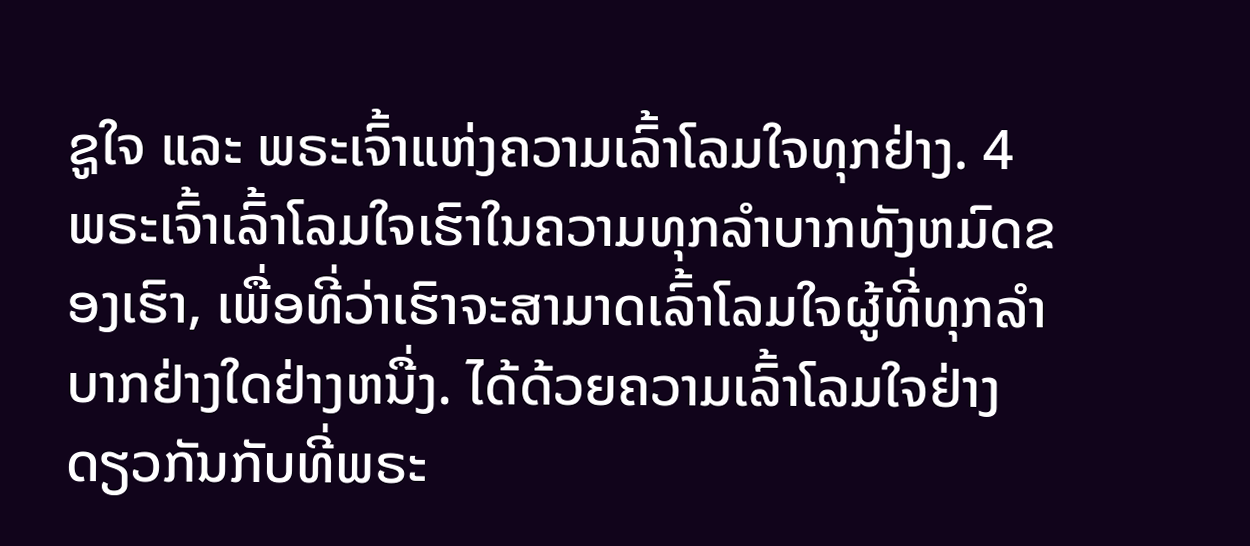ຊູໃຈ ແລະ ພຣະເຈົ້າແຫ່ງຄວາມເລົ້າໂລມໃຈທຸກຢ່າງ. 4 ພຣະເຈົ້າເລົ້າໂລມໃຈເຮົາໃນຄວາມທຸກລຳບາກທັງຫມົດຂອງເຮົາ, ເພື່ອທີ່ວ່າເຮົາຈະສາມາດເລົ້າໂລມໃຈຜູ້ທີ່ທຸກລຳບາກຢ່າງໃດຢ່າງຫນື່ງ. ໄດ້ດ້ວຍຄວາມເລົ້າໂລມໃຈຢ່າງດຽວກັນກັບທີ່ພຣະ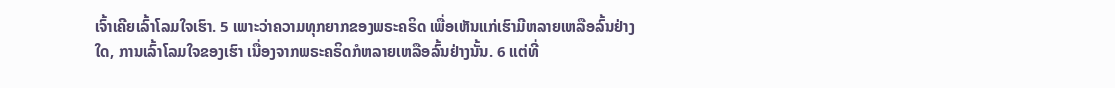ເຈົ້າເຄີຍເລົ້າໂລມໃຈເຮົາ. 5 ເພາະວ່າຄວາມທຸກຍາກຂອງພຣະຄຣິດ ເພື່ອເຫັນແກ່ເຮົາມີຫລາຍເຫລືອລົ້ນຢ່າງໃດ, ການເລົ້າໂລມໃຈຂອງເຮົາ ເນື່ອງຈາກພຣະຄຣິດກໍຫລາຍເຫລືອລົ້ນຢ່າງນັ້ນ. 6 ແຕ່ທີ່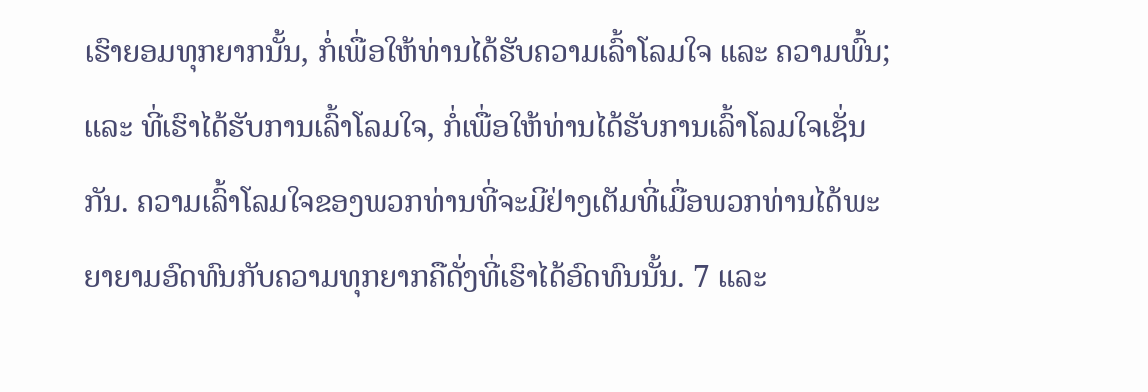ເຮົາຍອມທຸກຍາກນັ້ນ, ກໍ່ເພື່ອໃຫ້ທ່ານໄດ້ຮັບຄວາມເລົ້າໂລມໃຈ ແລະ ຄວາມພົ້ນ; ແລະ ທີ່ເຮົາໄດ້ຮັບການເລົ້າໂລມໃຈ, ກໍ່ເພື່ອໃຫ້ທ່ານໄດ້ຮັບການເລົ້າໂລມໃຈເຊັ່ນກັນ. ຄວາມເລົ້າໂລມໃຈຂອງພວກທ່ານທີ່ຈະມີຢ່າງເຕັມທີ່ເມື່ອພວກທ່ານໄດ້ພະຍາຍາມອົດທົນກັບຄວາມທຸກຍາກຄືດັ່ງທີ່ເຮົາໄດ້ອົດທົນນັ້ນ. 7 ແລະ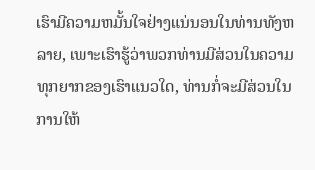ເຮົາມີຄວາມຫມັ້ນໃຈຢ່າງແນ່ນອນໃນທ່ານທັງຫລາຍ, ເພາະເຮົາຮູ້ວ່າພວກທ່ານມີສ່ວນໃນຄວາມທຸກຍາກຂອງເຮົາແນວໃດ, ທ່ານກໍ່ຈະມີສ່ວນໃນການໃຫ້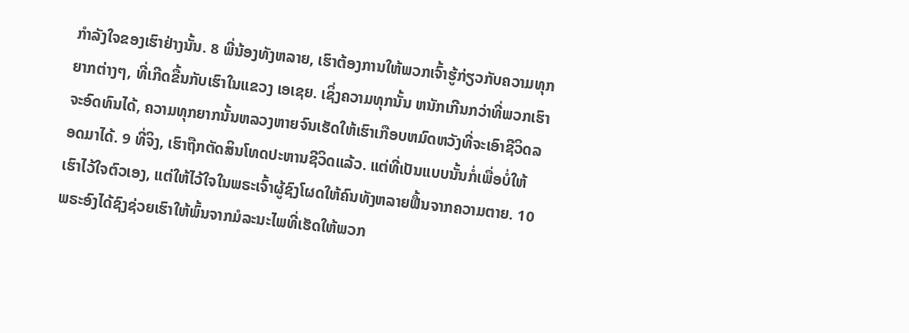ກຳລັງໃຈຂອງເຮົາຢ່າງນັ້ນ. 8 ພີ່ນ້ອງທັງຫລາຍ, ເຮົາຕ້ອງການໃຫ້ພວກເຈົ້າຮູ້ກ່ຽວກັບຄວາມທຸກຍາກຕ່າງໆ, ທີ່ເກີດຂື້ນກັບເຮົາໃນແຂວງ ເອເຊຍ. ເຊິ່ງຄວາມທຸກນັ້ນ ຫນັກເກີນກວ່າທີ່ພວກເຮົາຈະອົດທົນໄດ້, ຄວາມທຸກຍາກນັ້ນຫລວງຫາຍຈົນເຮັດໃຫ້ເຮົາເກືອບຫມົດຫວັງທີ່ຈະເອົາຊີວິດລອດມາໄດ້. 9 ທີ່ຈິງ, ເຮົາຖືກຕັດສິນໂທດປະຫານຊີວິດແລ້ວ. ແຕ່ທີ່ເປັນແບບນັ້ນກໍ່ເພື່ອບໍ່ໃຫ້ເຮົາໄວ້ໃຈຕົວເອງ, ແຕ່ໃຫ້ໄວ້ໃຈໃນພຣະເຈົ້າຜູ້ຊົງໂຜດໃຫ້ຄົນທັງຫລາຍຟື້ນຈາກຄວາມຕາຍ. 10 ພຣະອົງໄດ້ຊົງຊ່ວຍເຮົາໃຫ້ພົ້ນຈາກມໍລະນະໄພທີ່ເຮັດໃຫ້ພວກ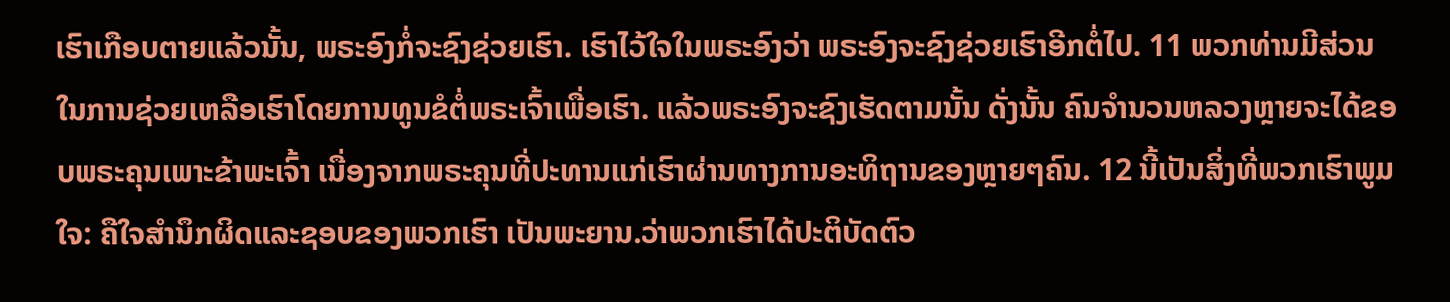ເຮົາເກືອບຕາຍແລ້ວນັ້ນ, ພຣະອົງກໍ່ຈະຊົງຊ່ວຍເຮົາ. ເຮົາໄວ້ໃຈໃນພຣະອົງວ່າ ພຣະອົງຈະຊົງຊ່ວຍເຮົາອີກຕໍ່ໄປ. 11 ພວກທ່ານມີສ່ວນໃນການຊ່ວຍເຫລືອເຮົາໂດຍການທູນຂໍຕໍ່ພຣະເຈົ້າເພື່ອເຮົາ. ແລ້ວພຣະອົງຈະຊົງເຮັດຕາມນັ້ນ ດັ່ງນັ້ນ ຄົນຈໍານວນຫລວງຫຼາຍຈະໄດ້ຂອບພຣະຄຸນເພາະຂ້າພະເຈົ້າ ເນື່ອງຈາກພຣະຄຸນທີ່ປະທານແກ່ເຮົາຜ່ານທາງການອະທິຖານຂອງຫຼາຍໆຄົນ. 12 ນີ້ເປັນສິ່ງທີ່ພວກເຮົາພູມໃຈ: ຄືໃຈສຳນຶກຜິດແລະຊອບຂອງພວກເຮົາ ເປັນພະຍານ.ວ່າພວກເຮົາໄດ້ປະຕິບັດຕົວ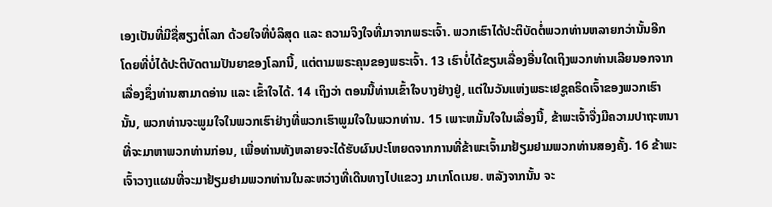ເອງເປັນທີ່ມີຊື່ສຽງຕໍ່ໂລກ ດ້ວຍໃຈທີ່ບໍລິສຸດ ແລະ ຄວາມຈິງໃຈທີ່ມາຈາກພຣະເຈົ້າ. ພວກເຮົາໄດ້ປະຕິບັດຕໍ່ພວກທ່ານຫລາຍກວ່ານັ້ນອີກ ໂດຍທີ່ບໍ່ໄດ້ປະຕິບັດຕາມປັນຍາຂອງໂລກນີ້, ແຕ່ຕາມພຣະຄຸນຂອງພຣະເຈົ້າ. 13 ເຮົາບໍ່ໄດ້ຂຽນເລື່ອງອື່ນໃດເຖິງພວກທ່ານເລີຍນອກຈາກເລື່ອງຊຶ່ງທ່ານສາມາດອ່ານ ແລະ ເຂົ້າໃຈໄດ້. 14 ເຖິງວ່າ ຕອນນີ້ທ່ານເຂົ້າໃຈບາງຢ່າງຢູ່, ແຕ່ໃນວັນແຫ່ງພຣະເຢຊູຄຣິດເຈົ້າຂອງພວກເຮົານັ້ນ, ພວກທ່ານຈະພູມໃຈໃນພວກເຮົາຢ່າງທີ່ພວກເຮົາພູມໃຈໃນພວກທ່ານ. 15 ເພາະຫມັ້ນໃຈໃນເລື່ອງນີ້, ຂ້າພະເຈົ້າຈື່ງມີຄວາມປາຖະຫນາທີ່ຈະມາຫາພວກທ່ານກ່ອນ, ເພື່ອທ່ານທັງຫລາຍຈະໄດ້ຮັບຜົນປະໂຫຍດຈາກການທີ່ຂ້າພະເຈົ້າມາຢ້ຽມຢາມພວກທ່ານສອງຄັ້ງ. 16 ຂ້າພະເຈົ້າວາງແຜນທີ່ຈະມາຢ້ຽມຢາມພວກທ່ານໃນລະຫວ່າງທີ່ເດີນທາງໄປແຂວງ ມາເກໂດເນຍ. ຫລັງຈາກນັ້ນ ຈະ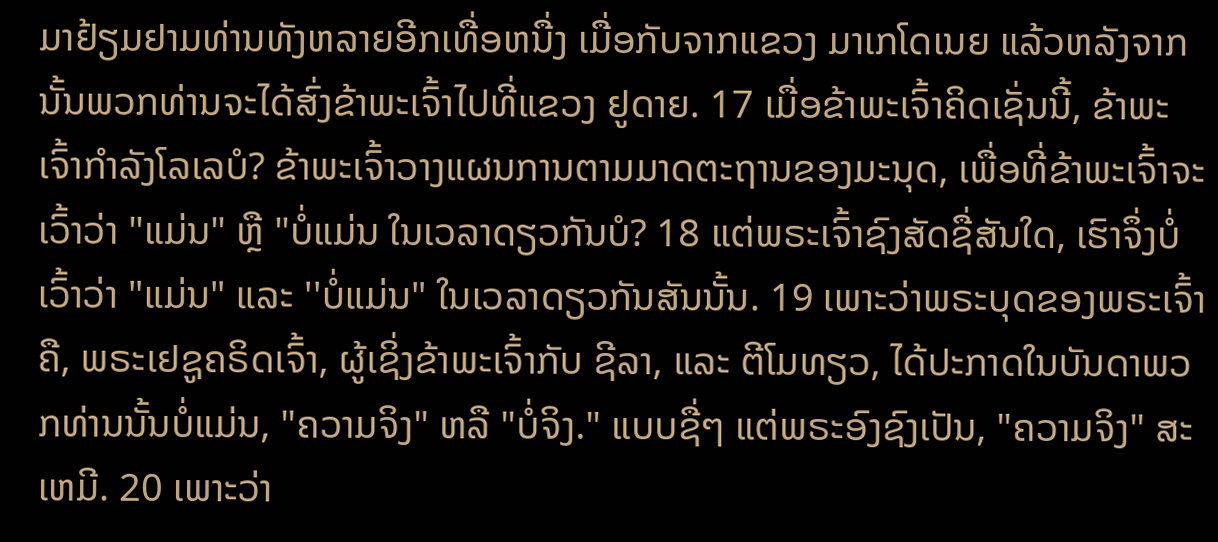ມາຢ້ຽມຢາມທ່ານທັງຫລາຍອີກເທື່ອຫນື່ງ ເມື່ອກັບຈາກແຂວງ ມາເກໂດເນຍ ແລ້ວຫລັງຈາກນັ້ນພວກທ່ານຈະໄດ້ສົ່ງຂ້າພະເຈົ້າໄປທີ່ແຂວງ ຢູດາຍ. 17 ເມື່ອຂ້າພະເຈົ້າຄິດເຊັ່ນນີ້, ຂ້າພະເຈົ້າກຳລັງໂລເລບໍ? ຂ້າພະເຈົ້າວາງແຜນການຕາມມາດຕະຖານຂອງມະນຸດ, ເພື່ອທີ່ຂ້າພະເຈົ້າຈະເວົ້າວ່າ "ແມ່ນ" ຫຼື "ບໍ່ແມ່ນ ໃນເວລາດຽວກັນບໍ? 18 ແຕ່ພຣະເຈົ້າຊົງສັດຊື່ສັນໃດ, ເຮົາຈຶ່ງບໍ່ເວົ້າວ່າ "ແມ່ນ" ແລະ ''ບໍ່ແມ່ນ" ໃນເວລາດຽວກັນສັນນັ້ນ. 19 ເພາະວ່າພຣະບຸດຂອງພຣະເຈົ້າຄື, ພຣະເຢຊູຄຣິດເຈົ້າ, ຜູ້ເຊິ່ງຂ້າພະເຈົ້າກັບ ຊີລາ, ແລະ ຕີໂມທຽວ, ໄດ້ປະກາດໃນບັນດາພວກທ່ານນັ້ນບໍ່ແມ່ນ, "ຄວາມຈິງ" ຫລື "ບໍ່ຈິງ." ແບບຊື່ໆ ແຕ່ພຣະອົງຊົງເປັນ, "ຄວາມຈິງ" ສະເຫມີ. 20 ເພາະວ່າ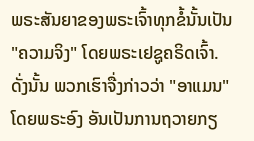ພຣະສັນຍາຂອງພຣະເຈົ້າທຸກຂໍ້ນັ້ນເປັນ "ຄວາມຈິງ" ໂດຍພຣະເຢຊູຄຣິດເຈົ້າ. ດັ່ງນັ້ນ ພວກເຮົາຈື່ງກ່າວວ່າ "ອາແມນ" ໂດຍພຣະອົງ ອັນເປັນການຖວາຍກຽ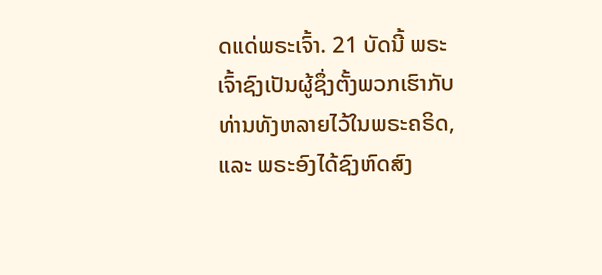ດແດ່ພຣະເຈົ້າ. 21 ບັດນີ້ ພຣະເຈົ້າຊົງເປັນຜູ້ຊຶ່ງຕັ້ງພວກເຮົາກັບທ່ານທັງຫລາຍໄວ້ໃນພຣະຄຣິດ, ແລະ ພຣະອົງໄດ້ຊົງຫົດສົງ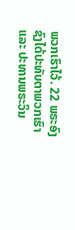ພວກເຮົາໄວ້. 22 ພຣະອົງຊົງໄດ້ປະທັບຕາພວກເຮົາ ແລະ ປະທານພຣະວິນ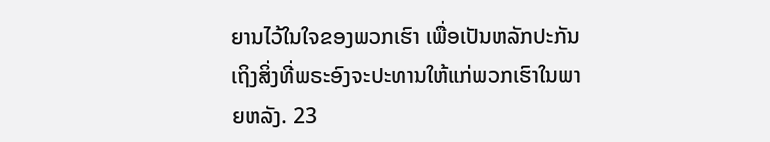ຍານໄວ້ໃນໃຈຂອງພວກເຮົາ ເພື່ອເປັນຫລັກປະກັນເຖິງສິ່ງທີ່ພຣະອົງຈະປະທານໃຫ້ແກ່ພວກເຮົາໃນພາຍຫລັງ. 23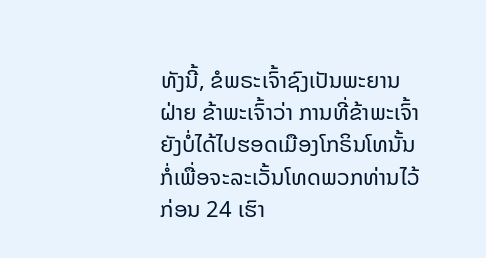ທັງນີ້, ຂໍພຣະເຈົ້າຊົງເປັນພະຍານຝ່າຍ ຂ້າພະເຈົ້າວ່າ ການທີ່ຂ້າພະເຈົ້າຍັງບໍ່ໄດ້ໄປຮອດເມືອງໂກຣິນໂທນັ້ນ ກໍ່ເພື່ອຈະລະເວັ້ນໂທດພວກທ່ານໄວ້ກ່ອນ 24 ເຮົາ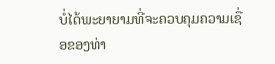ບໍ່ໄດ້ພະຍາຍາມທີ່ຈະຄວບຄຸມຄວາມເຊື່ອຂອງທ່າ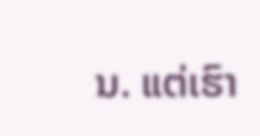ນ. ແຕ່ເຮົາ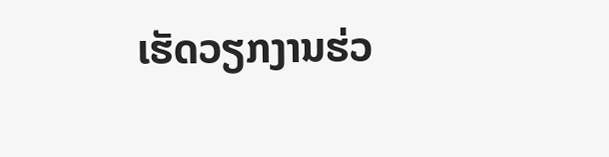ເຮັດວຽກງານຮ່ວ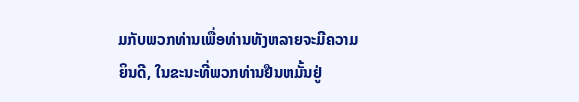ມກັບພວກທ່ານເພື່ອທ່ານທັງຫລາຍຈະມີຄວາມຍິນດີ, ໃນຂະນະທີ່ພວກທ່ານຢືນຫມັ້ນຢູ່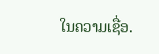ໃນຄວາມເຊື່ອ.